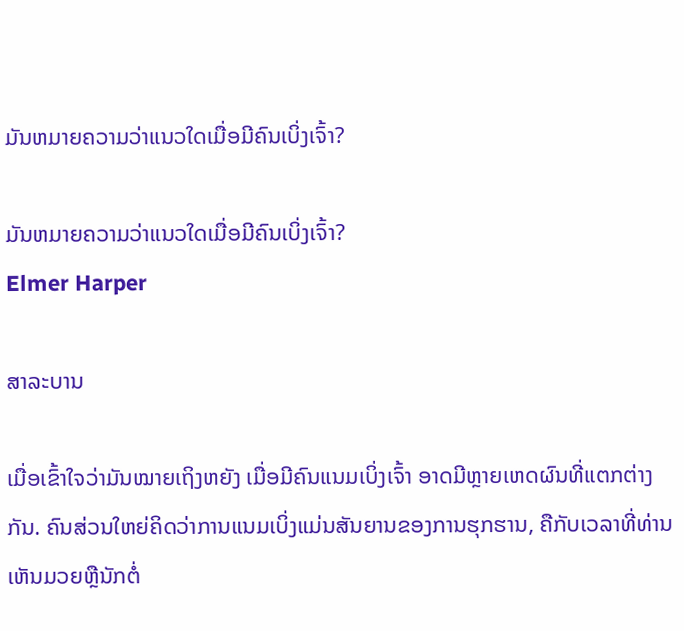ມັນຫມາຍຄວາມວ່າແນວໃດເມື່ອມີຄົນເບິ່ງເຈົ້າ?

ມັນຫມາຍຄວາມວ່າແນວໃດເມື່ອມີຄົນເບິ່ງເຈົ້າ?
Elmer Harper

ສາລະບານ

ເມື່ອເຂົ້າໃຈວ່າມັນໝາຍເຖິງຫຍັງ ເມື່ອມີຄົນແນມເບິ່ງເຈົ້າ ອາດມີຫຼາຍເຫດຜົນທີ່ແຕກຕ່າງກັນ. ຄົນສ່ວນໃຫຍ່ຄິດວ່າການແນມເບິ່ງແມ່ນສັນຍານຂອງການຮຸກຮານ, ຄືກັບເວລາທີ່ທ່ານເຫັນມວຍຫຼືນັກຕໍ່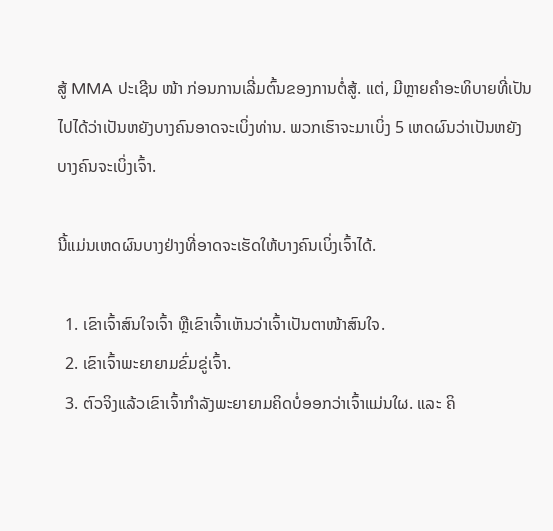ສູ້ MMA ປະເຊີນ ໜ້າ ກ່ອນການເລີ່ມຕົ້ນຂອງການຕໍ່ສູ້. ແຕ່, ມີຫຼາຍຄໍາອະທິບາຍທີ່ເປັນໄປໄດ້ວ່າເປັນຫຍັງບາງຄົນອາດຈະເບິ່ງທ່ານ. ພວກເຮົາຈະມາເບິ່ງ 5 ເຫດຜົນວ່າເປັນຫຍັງບາງຄົນຈະເບິ່ງເຈົ້າ.

ນີ້ແມ່ນເຫດຜົນບາງຢ່າງທີ່ອາດຈະເຮັດໃຫ້ບາງຄົນເບິ່ງເຈົ້າໄດ້.

  1. ເຂົາເຈົ້າສົນໃຈເຈົ້າ ຫຼືເຂົາເຈົ້າເຫັນວ່າເຈົ້າເປັນຕາໜ້າສົນໃຈ.
  2. ເຂົາເຈົ້າພະຍາຍາມຂົ່ມຂູ່ເຈົ້າ.
  3. ຕົວຈິງແລ້ວເຂົາເຈົ້າກຳລັງພະຍາຍາມຄິດບໍ່ອອກວ່າເຈົ້າແມ່ນໃຜ. ແລະ ຄິ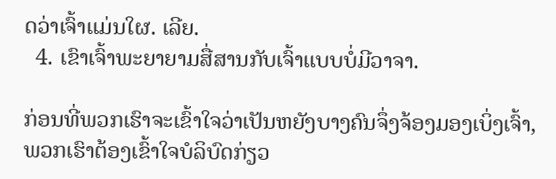ດວ່າເຈົ້າແມ່ນໃຜ. ເລີຍ.
  4. ເຂົາເຈົ້າພະຍາຍາມສື່ສານກັບເຈົ້າແບບບໍ່ມີວາຈາ.

ກ່ອນທີ່ພວກເຮົາຈະເຂົ້າໃຈວ່າເປັນຫຍັງບາງຄົນຈຶ່ງຈ້ອງມອງເບິ່ງເຈົ້າ, ພວກເຮົາຕ້ອງເຂົ້າໃຈບໍລິບົດກ່ຽວ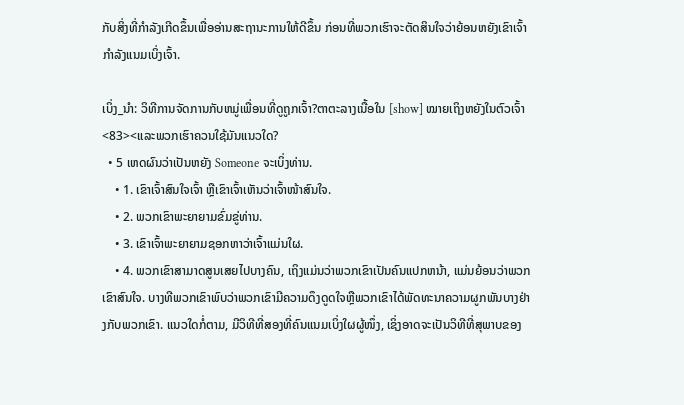ກັບສິ່ງທີ່ກຳລັງເກີດຂຶ້ນເພື່ອອ່ານສະຖານະການໃຫ້ດີຂຶ້ນ ກ່ອນທີ່ພວກເຮົາຈະຕັດສິນໃຈວ່າຍ້ອນຫຍັງເຂົາເຈົ້າກຳລັງແນມເບິ່ງເຈົ້າ.

ເບິ່ງ_ນຳ: ວິທີການຈັດການກັບຫມູ່ເພື່ອນທີ່ດູຖູກເຈົ້າ?ຕາຕະລາງເນື້ອໃນ [show] ໝາຍເຖິງຫຍັງໃນຕົວເຈົ້າ <83><ແລະພວກເຮົາຄວນໃຊ້ມັນແນວໃດ?
  • 5 ເຫດຜົນວ່າເປັນຫຍັງ Someone ຈະເບິ່ງທ່ານ.
    • 1. ເຂົາເຈົ້າສົນໃຈເຈົ້າ ຫຼືເຂົາເຈົ້າເຫັນວ່າເຈົ້າໜ້າສົນໃຈ.
    • 2. ພວກເຂົາພະຍາຍາມຂົ່ມຂູ່ທ່ານ.
    • 3. ເຂົາເຈົ້າພະຍາຍາມຊອກຫາວ່າເຈົ້າແມ່ນໃຜ.
    • 4. ພວກເຂົາສາມາດສູນເສຍໄປບາງຄົນ, ເຖິງແມ່ນວ່າພວກເຂົາເປັນຄົນແປກຫນ້າ, ແມ່ນຍ້ອນວ່າພວກເຂົາສົນໃຈ. ບາງທີພວກເຂົາພົບວ່າພວກເຂົາມີຄວາມດຶງດູດໃຈຫຼືພວກເຂົາໄດ້ພັດທະນາຄວາມຜູກພັນບາງຢ່າງກັບພວກເຂົາ. ແນວໃດກໍ່ຕາມ, ມີວິທີທີ່ສອງທີ່ຄົນແນມເບິ່ງໃຜຜູ້ໜຶ່ງ, ເຊິ່ງອາດຈະເປັນວິທີທີ່ສຸພາບຂອງ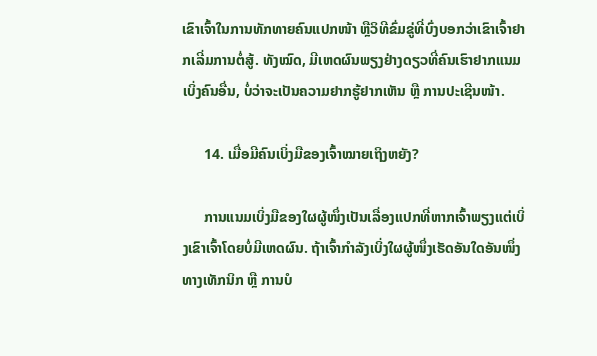ເຂົາເຈົ້າໃນການທັກທາຍຄົນແປກໜ້າ ຫຼືວິທີຂົ່ມຂູ່ທີ່ບົ່ງບອກວ່າເຂົາເຈົ້າຢາກເລີ່ມການຕໍ່ສູ້. ທັງໝົດ, ມີເຫດຜົນພຽງຢ່າງດຽວທີ່ຄົນເຮົາຢາກແນມເບິ່ງຄົນອື່ນ, ບໍ່ວ່າຈະເປັນຄວາມຢາກຮູ້ຢາກເຫັນ ຫຼື ການປະເຊີນໜ້າ.

      14. ເມື່ອມີຄົນເບິ່ງມືຂອງເຈົ້າໝາຍເຖິງຫຍັງ?

      ການແນມເບິ່ງມືຂອງໃຜຜູ້ໜຶ່ງເປັນເລື່ອງແປກທີ່ຫາກເຈົ້າພຽງແຕ່ເບິ່ງເຂົາເຈົ້າໂດຍບໍ່ມີເຫດຜົນ. ຖ້າເຈົ້າກຳລັງເບິ່ງໃຜຜູ້ໜຶ່ງເຮັດອັນໃດອັນໜຶ່ງທາງເທັກນິກ ຫຼື ການບໍ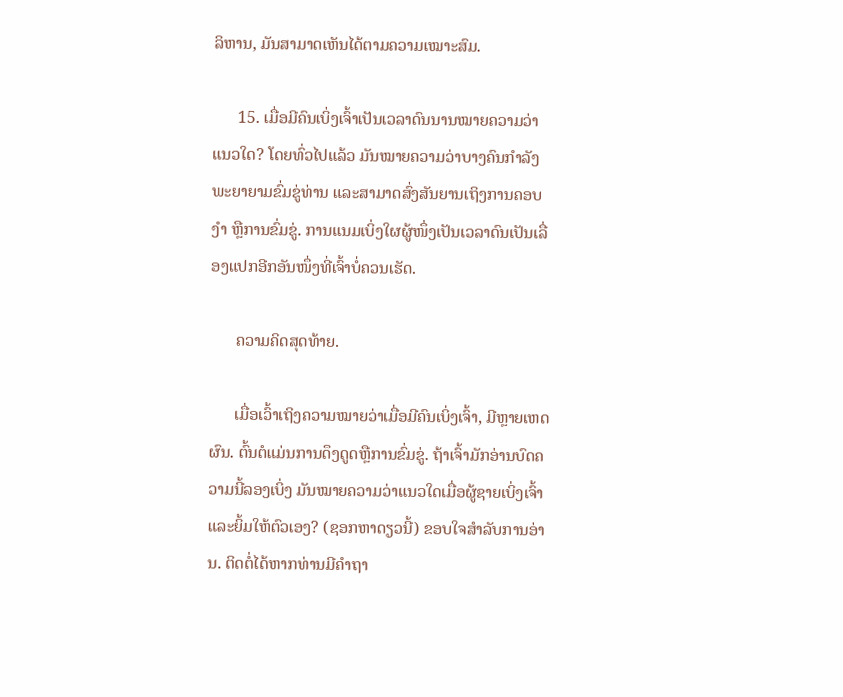ລິຫານ, ມັນສາມາດເຫັນໄດ້ຕາມຄວາມເໝາະສົມ.

      15. ເມື່ອມີຄົນເບິ່ງເຈົ້າເປັນເວລາດົນນານໝາຍຄວາມວ່າແນວໃດ? ໂດຍທົ່ວໄປແລ້ວ ມັນໝາຍຄວາມວ່າບາງຄົນກຳລັງພະຍາຍາມຂົ່ມຂູ່ທ່ານ ແລະສາມາດສົ່ງສັນຍານເຖິງການຄອບງຳ ຫຼືການຂົ່ມຂູ່. ການແນມເບິ່ງໃຜຜູ້ໜຶ່ງເປັນເວລາດົນເປັນເລື່ອງແປກອີກອັນໜຶ່ງທີ່ເຈົ້າບໍ່ຄວນເຮັດ.

      ຄວາມຄິດສຸດທ້າຍ.

      ເມື່ອເວົ້າເຖິງຄວາມໝາຍວ່າເມື່ອມີຄົນເບິ່ງເຈົ້າ, ມີຫຼາຍເຫດຜົນ. ຕົ້ນຕໍແມ່ນການດຶງດູດຫຼືການຂົ່ມຂູ່. ຖ້າເຈົ້າມັກອ່ານບົດຄວາມນີ້ລອງເບິ່ງ ມັນໝາຍຄວາມວ່າແນວໃດເມື່ອຜູ້ຊາຍເບິ່ງເຈົ້າ ແລະຍິ້ມໃຫ້ຕົວເອງ? (ຊອກຫາດຽວນີ້) ຂອບໃຈສຳລັບການອ່ານ. ຕິດຕໍ່ໄດ້ຫາກທ່ານມີຄຳຖາ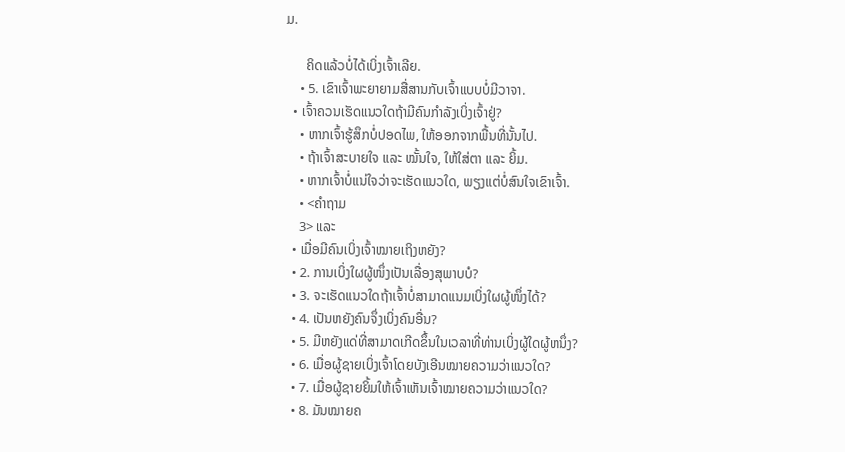ມ.

      ຄິດແລ້ວບໍ່ໄດ້ເບິ່ງເຈົ້າເລີຍ.
    • 5. ເຂົາເຈົ້າພະຍາຍາມສື່ສານກັບເຈົ້າແບບບໍ່ມີວາຈາ.
  • ເຈົ້າຄວນເຮັດແນວໃດຖ້າມີຄົນກຳລັງເບິ່ງເຈົ້າຢູ່?
    • ຫາກເຈົ້າຮູ້ສຶກບໍ່ປອດໄພ, ໃຫ້ອອກຈາກພື້ນທີ່ນັ້ນໄປ.
    • ຖ້າເຈົ້າສະບາຍໃຈ ແລະ ໝັ້ນໃຈ, ໃຫ້ໃສ່ຕາ ແລະ ຍິ້ມ.
    • ຫາກເຈົ້າບໍ່ແນ່ໃຈວ່າຈະເຮັດແນວໃດ, ພຽງແຕ່ບໍ່ສົນໃຈເຂົາເຈົ້າ.
    • <ຄຳຖາມ
    3> ແລະ
  • ເມື່ອມີຄົນເບິ່ງເຈົ້າໝາຍເຖິງຫຍັງ?
  • 2. ການເບິ່ງໃຜຜູ້ໜຶ່ງເປັນເລື່ອງສຸພາບບໍ?
  • 3. ຈະເຮັດແນວໃດຖ້າເຈົ້າບໍ່ສາມາດແນມເບິ່ງໃຜຜູ້ໜຶ່ງໄດ້?
  • 4. ເປັນຫຍັງຄົນຈຶ່ງເບິ່ງຄົນອື່ນ?
  • 5. ມີຫຍັງແດ່ທີ່ສາມາດເກີດຂຶ້ນໃນເວລາທີ່ທ່ານເບິ່ງຜູ້ໃດຜູ້ຫນຶ່ງ?
  • 6. ເມື່ອຜູ້ຊາຍເບິ່ງເຈົ້າໂດຍບັງເອີນໝາຍຄວາມວ່າແນວໃດ?
  • 7. ເມື່ອຜູ້ຊາຍຍິ້ມໃຫ້ເຈົ້າເຫັນເຈົ້າໝາຍຄວາມວ່າແນວໃດ?
  • 8. ມັນໝາຍຄ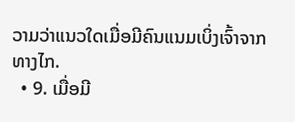ວາມວ່າແນວໃດເມື່ອມີຄົນແນມເບິ່ງເຈົ້າຈາກທາງໄກ.
  • 9. ເມື່ອມີ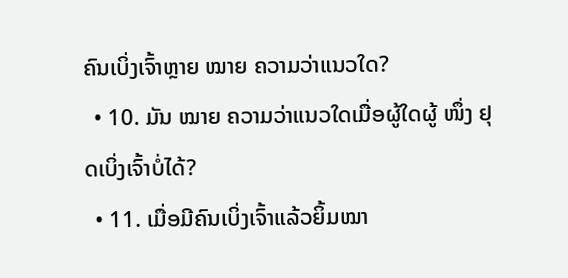ຄົນເບິ່ງເຈົ້າຫຼາຍ ໝາຍ ຄວາມວ່າແນວໃດ?
  • 10. ມັນ ໝາຍ ຄວາມວ່າແນວໃດເມື່ອຜູ້ໃດຜູ້ ໜຶ່ງ ຢຸດເບິ່ງເຈົ້າບໍ່ໄດ້?
  • 11. ເມື່ອມີຄົນເບິ່ງເຈົ້າແລ້ວຍິ້ມໝາ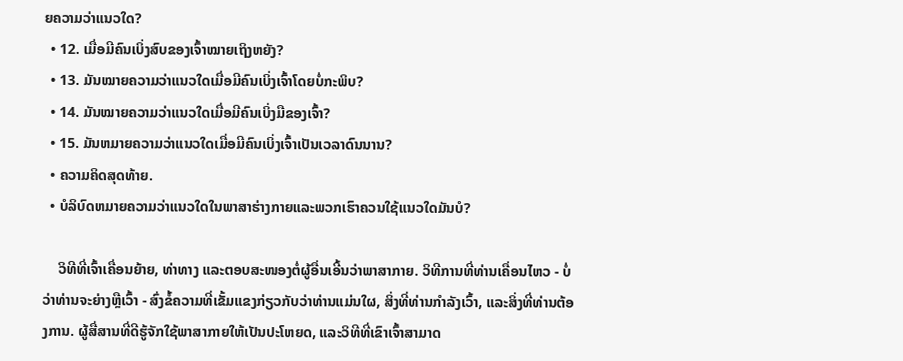ຍຄວາມວ່າແນວໃດ?
  • 12. ເມື່ອມີຄົນເບິ່ງສົບຂອງເຈົ້າໝາຍເຖິງຫຍັງ?
  • 13. ມັນໝາຍຄວາມວ່າແນວໃດເມື່ອມີຄົນເບິ່ງເຈົ້າໂດຍບໍ່ກະພິບ?
  • 14. ມັນໝາຍຄວາມວ່າແນວໃດເມື່ອມີຄົນເບິ່ງມືຂອງເຈົ້າ?
  • 15. ມັນຫມາຍຄວາມວ່າແນວໃດເມື່ອມີຄົນເບິ່ງເຈົ້າເປັນເວລາດົນນານ?
  • ຄວາມຄິດສຸດທ້າຍ.
  • ບໍລິບົດຫມາຍຄວາມວ່າແນວໃດໃນພາສາຮ່າງກາຍແລະພວກເຮົາຄວນໃຊ້ແນວໃດມັນບໍ?

    ວິທີທີ່ເຈົ້າເຄື່ອນຍ້າຍ, ທ່າທາງ ແລະຕອບສະໜອງຕໍ່ຜູ້ອື່ນເອີ້ນວ່າພາສາກາຍ. ວິທີການທີ່ທ່ານເຄື່ອນໄຫວ - ບໍ່ວ່າທ່ານຈະຍ່າງຫຼືເວົ້າ - ສົ່ງຂໍ້ຄວາມທີ່ເຂັ້ມແຂງກ່ຽວກັບວ່າທ່ານແມ່ນໃຜ, ສິ່ງທີ່ທ່ານກໍາລັງເວົ້າ, ແລະສິ່ງທີ່ທ່ານຕ້ອງການ. ຜູ້ສື່ສານທີ່ດີຮູ້ຈັກໃຊ້ພາສາກາຍໃຫ້ເປັນປະໂຫຍດ, ແລະວິທີທີ່ເຂົາເຈົ້າສາມາດ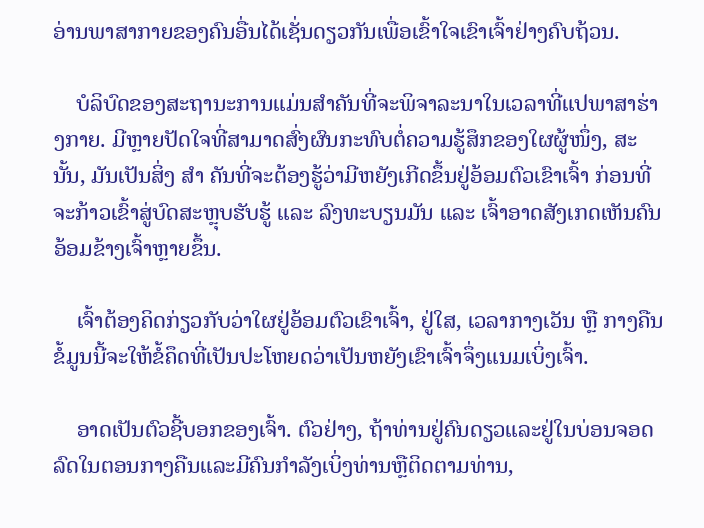ອ່ານພາສາກາຍຂອງຄົນອື່ນໄດ້ເຊັ່ນດຽວກັນເພື່ອເຂົ້າໃຈເຂົາເຈົ້າຢ່າງຄົບຖ້ວນ.

    ບໍລິບົດຂອງສະຖານະການແມ່ນສໍາຄັນທີ່ຈະພິຈາລະນາໃນເວລາທີ່ແປພາສາຮ່າງກາຍ. ມີຫຼາຍປັດໃຈທີ່ສາມາດສົ່ງຜົນກະທົບຕໍ່ຄວາມຮູ້ສຶກຂອງໃຜຜູ້ໜຶ່ງ, ສະນັ້ນ, ມັນເປັນສິ່ງ ສຳ ຄັນທີ່ຈະຕ້ອງຮູ້ວ່າມີຫຍັງເກີດຂຶ້ນຢູ່ອ້ອມຕົວເຂົາເຈົ້າ ກ່ອນທີ່ຈະກ້າວເຂົ້າສູ່ບົດສະຫຼຸບຮັບຮູ້ ແລະ ລົງທະບຽນມັນ ແລະ ເຈົ້າອາດສັງເກດເຫັນຄົນອ້ອມຂ້າງເຈົ້າຫຼາຍຂຶ້ນ.

    ເຈົ້າຕ້ອງຄິດກ່ຽວກັບວ່າໃຜຢູ່ອ້ອມຕົວເຂົາເຈົ້າ, ຢູ່ໃສ, ເວລາກາງເວັນ ຫຼື ກາງຄືນ ຂໍ້ມູນນີ້ຈະໃຫ້ຂໍ້ຄຶດທີ່ເປັນປະໂຫຍດວ່າເປັນຫຍັງເຂົາເຈົ້າຈຶ່ງແນມເບິ່ງເຈົ້າ.

    ອາດເປັນຕົວຊີ້ບອກຂອງເຈົ້າ. ຕົວຢ່າງ, ຖ້າທ່ານຢູ່ຄົນດຽວແລະຢູ່ໃນບ່ອນຈອດລົດໃນຕອນກາງຄືນແລະມີຄົນກໍາລັງເບິ່ງທ່ານຫຼືຕິດຕາມທ່ານ,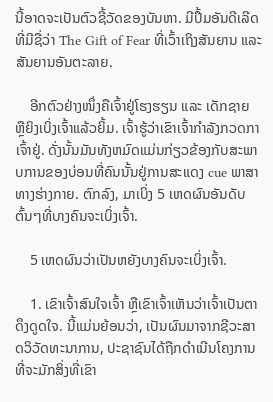ນີ້ອາດຈະເປັນຕົວຊີ້ວັດຂອງບັນຫາ. ມີປຶ້ມອັນດີເລີດທີ່ມີຊື່ວ່າ The Gift of Fear ທີ່ເວົ້າເຖິງສັນຍານ ແລະສັນຍານອັນຕະລາຍ.

    ອີກຕົວຢ່າງໜຶ່ງຄືເຈົ້າຢູ່ໂຮງຮຽນ ແລະ ເດັກຊາຍ ຫຼືຍິງເບິ່ງເຈົ້າແລ້ວຍິ້ມ. ເຈົ້າຮູ້ວ່າເຂົາເຈົ້າກຳລັງກວດກາເຈົ້າຢູ່. ດັ່ງນັ້ນມັນທັງຫມົດແມ່ນກ່ຽວຂ້ອງກັບສະພາບການຂອງບ່ອນທີ່ຄົນນັ້ນຢູ່ການສະແດງ cue ພາສາທາງຮ່າງກາຍ. ຕົກລົງ, ມາເບິ່ງ 5 ເຫດຜົນອັນດັບຕົ້ນໆທີ່ບາງຄົນຈະເບິ່ງເຈົ້າ.

    5 ເຫດຜົນວ່າເປັນຫຍັງບາງຄົນຈະເບິ່ງເຈົ້າ.

    1. ເຂົາເຈົ້າສົນໃຈເຈົ້າ ຫຼືເຂົາເຈົ້າເຫັນວ່າເຈົ້າເປັນຕາດຶງດູດໃຈ. ນີ້ແມ່ນຍ້ອນວ່າ, ເປັນຜົນມາຈາກຊີວະສາດວິວັດທະນາການ, ປະຊາຊົນໄດ້ຖືກດໍາເນີນໂຄງການທີ່ຈະມັກສິ່ງທີ່ເຂົາ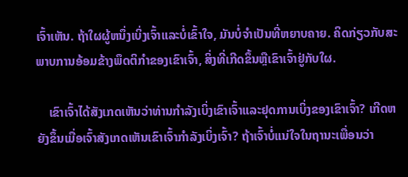ເຈົ້າເຫັນ. ຖ້າໃຜຜູ້ຫນຶ່ງເບິ່ງເຈົ້າແລະບໍ່ເຂົ້າໃຈ, ມັນບໍ່ຈໍາເປັນທີ່ຫຍາບຄາຍ. ຄິດກ່ຽວກັບສະພາບການອ້ອມຂ້າງພຶດຕິກໍາຂອງເຂົາເຈົ້າ, ສິ່ງທີ່ເກີດຂຶ້ນຫຼືເຂົາເຈົ້າຢູ່ກັບໃຜ.

    ເຂົາເຈົ້າໄດ້ສັງເກດເຫັນວ່າທ່ານກໍາລັງເບິ່ງເຂົາເຈົ້າແລະຢຸດການເບິ່ງຂອງເຂົາເຈົ້າ? ເກີດຫຍັງຂຶ້ນເມື່ອເຈົ້າສັງເກດເຫັນເຂົາເຈົ້າກຳລັງເບິ່ງເຈົ້າ? ຖ້າເຈົ້າບໍ່ແນ່ໃຈໃນຖານະເພື່ອນວ່າ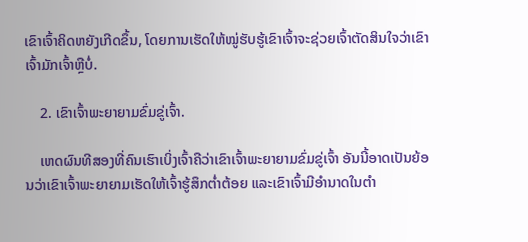ເຂົາເຈົ້າຄິດຫຍັງເກີດຂຶ້ນ, ໂດຍການເຮັດໃຫ້ໝູ່ຮັບຮູ້ເຂົາເຈົ້າຈະຊ່ວຍເຈົ້າຕັດສິນໃຈວ່າເຂົາເຈົ້າມັກເຈົ້າຫຼືບໍ່.

    2. ເຂົາເຈົ້າພະຍາຍາມຂົ່ມຂູ່ເຈົ້າ.

    ເຫດຜົນທີສອງທີ່ຄົນເຮົາເບິ່ງເຈົ້າຄືວ່າເຂົາເຈົ້າພະຍາຍາມຂົ່ມຂູ່ເຈົ້າ ອັນນີ້ອາດເປັນຍ້ອນວ່າເຂົາເຈົ້າພະຍາຍາມເຮັດໃຫ້ເຈົ້າຮູ້ສຶກຕໍ່າຕ້ອຍ ແລະເຂົາເຈົ້າມີອຳນາດໃນຕຳ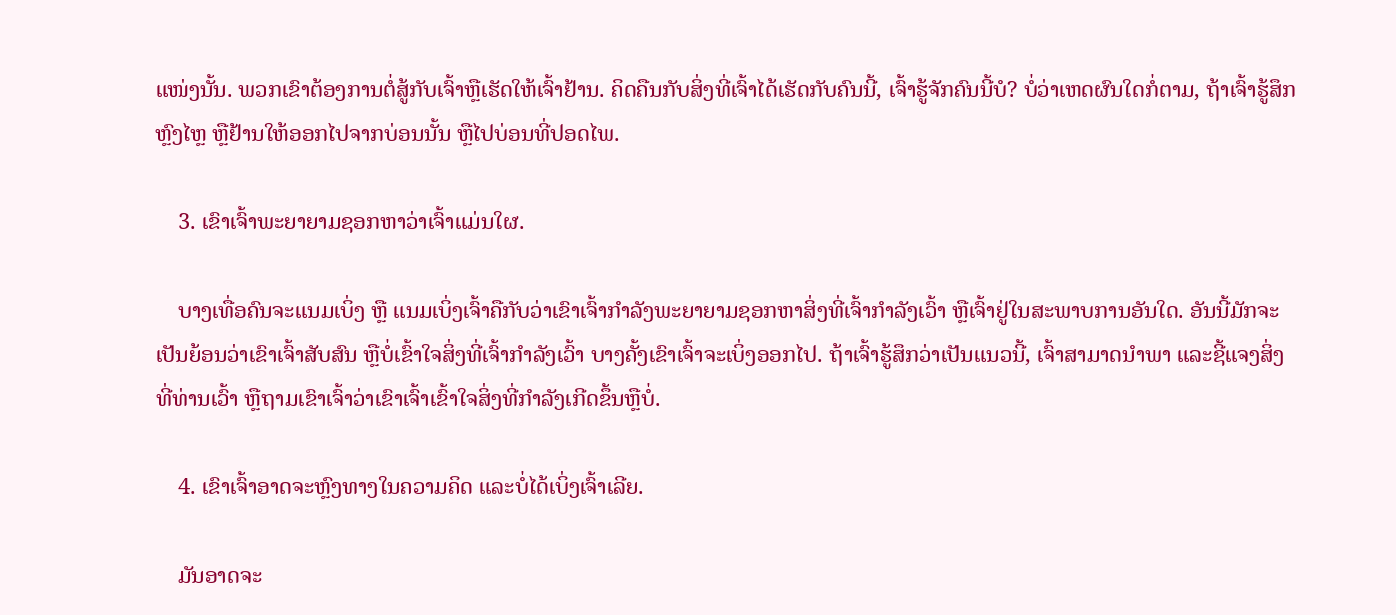ແໜ່ງນັ້ນ. ພວກເຂົາຕ້ອງການຕໍ່ສູ້ກັບເຈົ້າຫຼືເຮັດໃຫ້ເຈົ້າຢ້ານ. ຄິດຄືນກັບສິ່ງທີ່ເຈົ້າໄດ້ເຮັດກັບຄົນນີ້, ເຈົ້າຮູ້ຈັກຄົນນີ້ບໍ? ບໍ່ວ່າເຫດຜົນໃດກໍ່ຕາມ, ຖ້າເຈົ້າຮູ້ສຶກຫຼົງໄຫຼ ຫຼືຢ້ານໃຫ້ອອກໄປຈາກບ່ອນນັ້ນ ຫຼືໄປບ່ອນທີ່ປອດໄພ.

    3. ເຂົາເຈົ້າພະຍາຍາມຊອກຫາວ່າເຈົ້າແມ່ນໃຜ.

    ບາງເທື່ອຄົນຈະແນມເບິ່ງ ຫຼື ແນມເບິ່ງເຈົ້າຄືກັບວ່າເຂົາເຈົ້າກຳລັງພະຍາຍາມຊອກຫາສິ່ງທີ່ເຈົ້າກຳລັງເວົ້າ ຫຼືເຈົ້າຢູ່ໃນສະພາບການອັນໃດ. ອັນນີ້ມັກຈະເປັນຍ້ອນວ່າເຂົາເຈົ້າສັບສົນ ຫຼືບໍ່ເຂົ້າໃຈສິ່ງທີ່ເຈົ້າກຳລັງເວົ້າ ບາງຄັ້ງເຂົາເຈົ້າຈະເບິ່ງອອກໄປ. ຖ້າເຈົ້າຮູ້ສຶກວ່າເປັນແນວນີ້, ເຈົ້າສາມາດນຳພາ ແລະຊີ້ແຈງສິ່ງທີ່ທ່ານເວົ້າ ຫຼືຖາມເຂົາເຈົ້າວ່າເຂົາເຈົ້າເຂົ້າໃຈສິ່ງທີ່ກຳລັງເກີດຂຶ້ນຫຼືບໍ່.

    4. ເຂົາເຈົ້າອາດຈະຫຼົງທາງໃນຄວາມຄິດ ແລະບໍ່ໄດ້ເບິ່ງເຈົ້າເລີຍ.

    ມັນອາດຈະ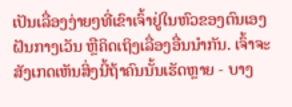ເປັນເລື່ອງງ່າຍໆທີ່ເຂົາເຈົ້າຢູ່ໃນຫົວຂອງຕົນເອງ ຝັນກາງເວັນ ຫຼືຄິດເຖິງເລື່ອງອື່ນນໍາກັນ. ເຈົ້າຈະສັງເກດເຫັນສິ່ງນີ້ຖ້າຄົນນັ້ນເຮັດຫຼາຍ - ບາງ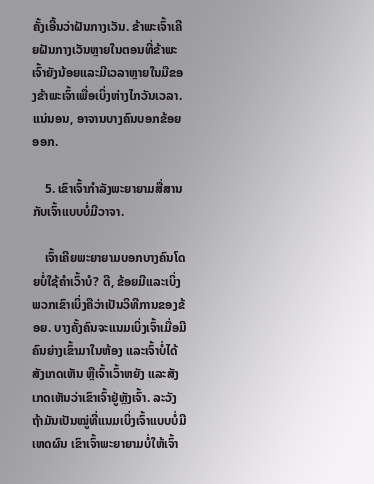ຄັ້ງເອີ້ນວ່າຝັນກາງເວັນ. ຂ້າພະເຈົ້າເຄີຍຝັນກາງເວັນຫຼາຍໃນຕອນທີ່ຂ້າພະເຈົ້າຍັງນ້ອຍແລະມີເວລາຫຼາຍໃນມືຂອງຂ້າພະເຈົ້າເພື່ອເບິ່ງຫ່າງໄກວັນເວລາ. ແນ່ນອນ, ອາຈານບາງຄົນບອກຂ້ອຍອອກ.

    5. ເຂົາເຈົ້າກຳລັງພະຍາຍາມສື່ສານກັບເຈົ້າແບບບໍ່ມີວາຈາ.

    ເຈົ້າເຄີຍພະຍາຍາມບອກບາງຄົນໂດຍບໍ່ໃຊ້ຄຳເວົ້າບໍ? ດີ, ຂ້ອຍມີແລະເບິ່ງພວກເຂົາເບິ່ງຄືວ່າເປັນວິທີການຂອງຂ້ອຍ. ບາງຄັ້ງຄົນຈະແນມເບິ່ງເຈົ້າເມື່ອມີຄົນຍ່າງເຂົ້າມາໃນຫ້ອງ ແລະເຈົ້າບໍ່ໄດ້ສັງເກດເຫັນ ຫຼືເຈົ້າເວົ້າຫຍັງ ແລະສັງເກດເຫັນວ່າເຂົາເຈົ້າຢູ່ຫຼັງເຈົ້າ. ລະວັງຖ້າມັນເປັນໝູ່ທີ່ແນມເບິ່ງເຈົ້າແບບບໍ່ມີເຫດຜົນ ເຂົາເຈົ້າພະຍາຍາມບໍ່ໃຫ້ເຈົ້າ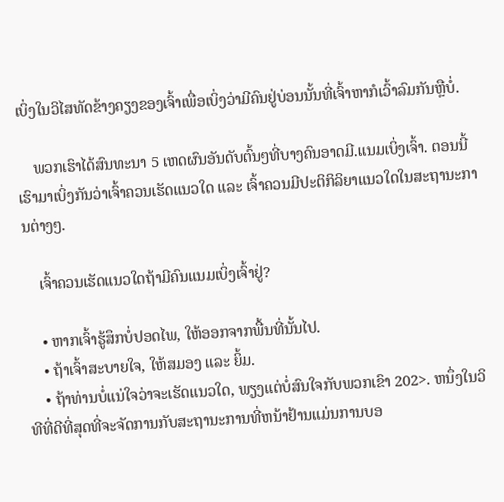ເບິ່ງໃນວິໄສທັດຂ້າງຄຽງຂອງເຈົ້າເພື່ອເບິ່ງວ່າມີຄົນຢູ່ບ່ອນນັ້ນທີ່ເຈົ້າຫາກໍເວົ້າລົມກັນຫຼືບໍ່.

    ພວກເຮົາໄດ້ສົນທະນາ 5 ເຫດຜົນອັນດັບຕົ້ນໆທີ່ບາງຄົນອາດມີ.ແນມເບິ່ງເຈົ້າ. ຕອນນີ້ເຮົາມາເບິ່ງກັນວ່າເຈົ້າຄວນເຮັດແນວໃດ ແລະ ເຈົ້າຄວນມີປະຕິກິລິຍາແນວໃດໃນສະຖານະການຕ່າງໆ.

    ເຈົ້າຄວນເຮັດແນວໃດຖ້າມີຄົນແນມເບິ່ງເຈົ້າຢູ່?

    • ຫາກເຈົ້າຮູ້ສຶກບໍ່ປອດໄພ, ໃຫ້ອອກຈາກພື້ນທີ່ນັ້ນໄປ.
    • ຖ້າເຈົ້າສະບາຍໃຈ, ໃຫ້ສມອງ ແລະ ຍິ້ມ.
    • ຖ້າທ່ານບໍ່ແນ່ໃຈວ່າຈະເຮັດແນວໃດ, ພຽງແຕ່ບໍ່ສົນໃຈກັບພວກເຂົາ 202>. ຫນຶ່ງໃນວິທີທີ່ດີທີ່ສຸດທີ່ຈະຈັດການກັບສະຖານະການທີ່ຫນ້າຢ້ານແມ່ນການບອ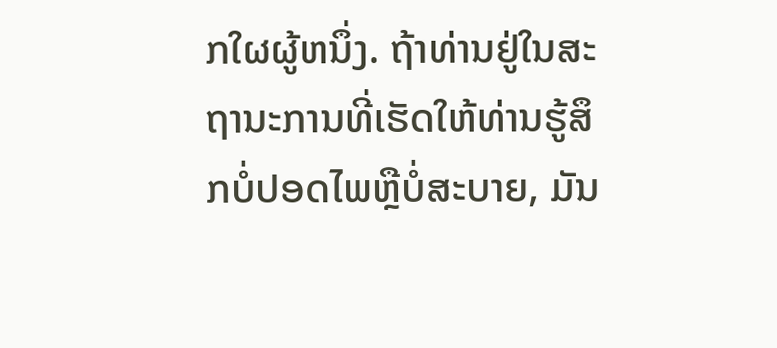ກໃຜຜູ້ຫນຶ່ງ. ຖ້າທ່ານຢູ່ໃນສະຖານະການທີ່ເຮັດໃຫ້ທ່ານຮູ້ສຶກບໍ່ປອດໄພຫຼືບໍ່ສະບາຍ, ມັນ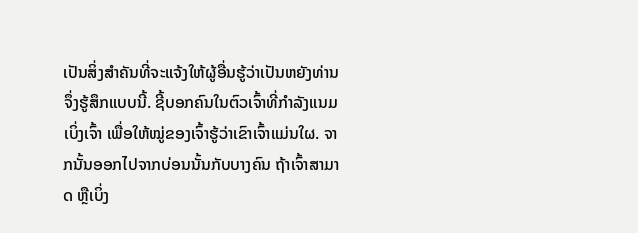ເປັນສິ່ງສໍາຄັນທີ່ຈະແຈ້ງໃຫ້ຜູ້ອື່ນຮູ້ວ່າເປັນຫຍັງທ່ານຈຶ່ງຮູ້ສຶກແບບນີ້. ຊີ້ບອກຄົນໃນຕົວເຈົ້າທີ່ກຳລັງແນມເບິ່ງເຈົ້າ ເພື່ອໃຫ້ໝູ່ຂອງເຈົ້າຮູ້ວ່າເຂົາເຈົ້າແມ່ນໃຜ. ຈາກນັ້ນອອກໄປຈາກບ່ອນນັ້ນກັບບາງຄົນ ຖ້າເຈົ້າສາມາດ ຫຼືເບິ່ງ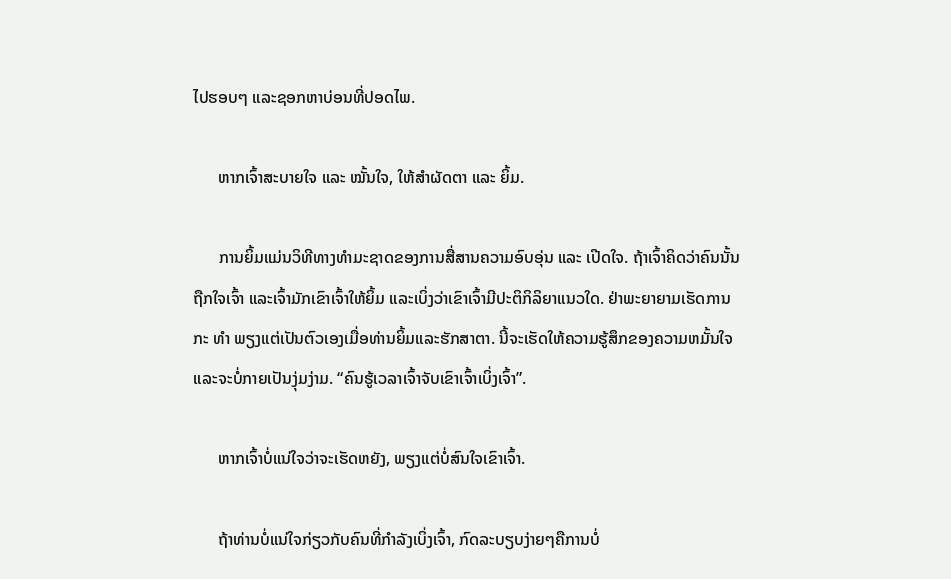ໄປຮອບໆ ແລະຊອກຫາບ່ອນທີ່ປອດໄພ.

      ຫາກເຈົ້າສະບາຍໃຈ ແລະ ໝັ້ນໃຈ, ໃຫ້ສຳຜັດຕາ ແລະ ຍິ້ມ.

      ການຍິ້ມແມ່ນວິທີທາງທຳມະຊາດຂອງການສື່ສານຄວາມອົບອຸ່ນ ແລະ ເປີດໃຈ. ຖ້າເຈົ້າຄິດວ່າຄົນນັ້ນຖືກໃຈເຈົ້າ ແລະເຈົ້າມັກເຂົາເຈົ້າໃຫ້ຍິ້ມ ແລະເບິ່ງວ່າເຂົາເຈົ້າມີປະຕິກິລິຍາແນວໃດ. ຢ່າພະຍາຍາມເຮັດການກະ ທຳ ພຽງແຕ່ເປັນຕົວເອງເມື່ອທ່ານຍິ້ມແລະຮັກສາຕາ. ນີ້ຈະເຮັດໃຫ້ຄວາມຮູ້ສຶກຂອງຄວາມຫມັ້ນໃຈແລະຈະບໍ່ກາຍເປັນງຸ່ມງ່າມ. “ຄົນຮູ້ເວລາເຈົ້າຈັບເຂົາເຈົ້າເບິ່ງເຈົ້າ”.

      ຫາກເຈົ້າບໍ່ແນ່ໃຈວ່າຈະເຮັດຫຍັງ, ພຽງແຕ່ບໍ່ສົນໃຈເຂົາເຈົ້າ.

      ຖ້າທ່ານບໍ່ແນ່ໃຈກ່ຽວກັບຄົນທີ່ກຳລັງເບິ່ງເຈົ້າ, ກົດລະບຽບງ່າຍໆຄືການບໍ່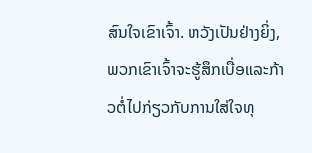ສົນໃຈເຂົາເຈົ້າ. ຫວັງເປັນຢ່າງຍິ່ງ, ພວກເຂົາເຈົ້າຈະຮູ້ສຶກເບື່ອແລະກ້າວຕໍ່ໄປກ່ຽວກັບການໃສ່ໃຈທຸ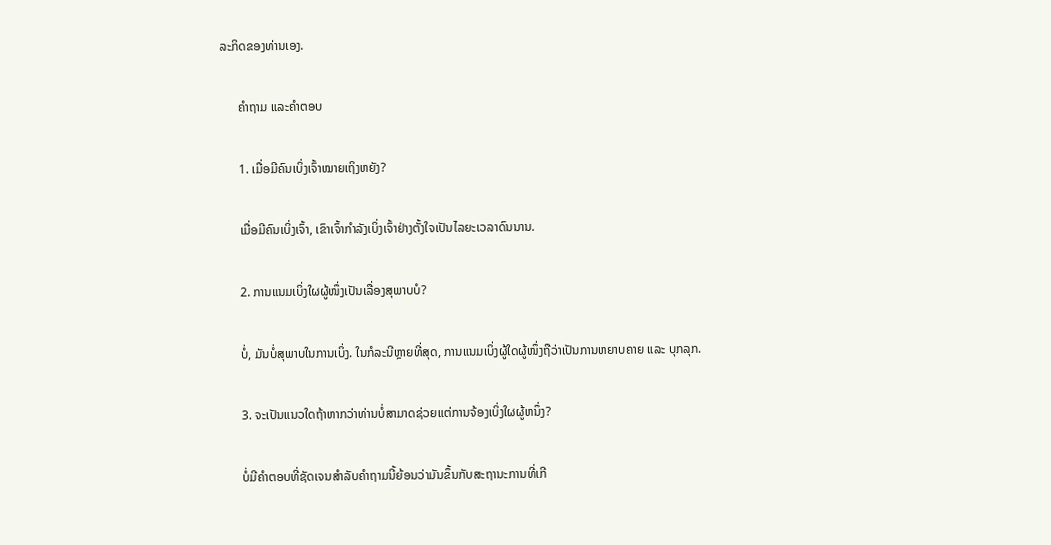ລະກິດຂອງທ່ານເອງ.

      ຄຳຖາມ ແລະຄຳຕອບ

      1. ເມື່ອມີຄົນເບິ່ງເຈົ້າໝາຍເຖິງຫຍັງ?

      ເມື່ອມີຄົນເບິ່ງເຈົ້າ, ເຂົາເຈົ້າກຳລັງເບິ່ງເຈົ້າຢ່າງຕັ້ງໃຈເປັນໄລຍະເວລາດົນນານ.

      2. ການແນມເບິ່ງໃຜຜູ້ໜຶ່ງເປັນເລື່ອງສຸພາບບໍ?

      ບໍ່, ມັນບໍ່ສຸພາບໃນການເບິ່ງ. ໃນກໍລະນີຫຼາຍທີ່ສຸດ, ການແນມເບິ່ງຜູ້ໃດຜູ້ໜຶ່ງຖືວ່າເປັນການຫຍາບຄາຍ ແລະ ບຸກລຸກ.

      3. ຈະເປັນແນວໃດຖ້າຫາກວ່າທ່ານບໍ່ສາມາດຊ່ວຍແຕ່ການຈ້ອງເບິ່ງໃຜຜູ້ຫນຶ່ງ?

      ບໍ່ມີຄໍາຕອບທີ່ຊັດເຈນສໍາລັບຄໍາຖາມນີ້ຍ້ອນວ່າມັນຂຶ້ນກັບສະຖານະການທີ່ເກີ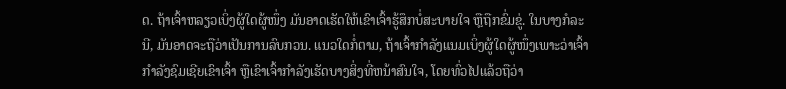ດ. ຖ້າເຈົ້າຫລຽວເບິ່ງຜູ້ໃດຜູ້ໜຶ່ງ ມັນອາດເຮັດໃຫ້ເຂົາເຈົ້າຮູ້ສຶກບໍ່ສະບາຍໃຈ ຫຼືຖືກຂົ່ມຂູ່. ໃນບາງກໍລະນີ, ມັນອາດຈະຖືວ່າເປັນການລົບກວນ. ແນວໃດກໍ່ຕາມ, ຖ້າເຈົ້າກຳລັງແນມເບິ່ງຜູ້ໃດຜູ້ໜຶ່ງເພາະວ່າເຈົ້າກຳລັງຊົມເຊີຍເຂົາເຈົ້າ ຫຼືເຂົາເຈົ້າກຳລັງເຮັດບາງສິ່ງທີ່ຫນ້າສົນໃຈ, ໂດຍທົ່ວໄປແລ້ວຖືວ່າ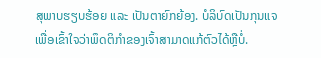ສຸພາບຮຽບຮ້ອຍ ແລະ ເປັນຕາຍົກຍ້ອງ. ບໍລິບົດເປັນກຸນແຈເພື່ອເຂົ້າໃຈວ່າພຶດຕິກຳຂອງເຈົ້າສາມາດແກ້ຕົວໄດ້ຫຼືບໍ່.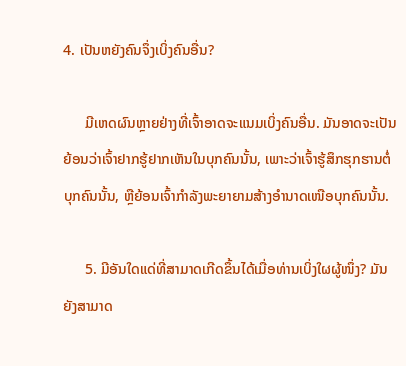4. ເປັນຫຍັງຄົນຈຶ່ງເບິ່ງຄົນອື່ນ?

      ມີເຫດຜົນຫຼາຍຢ່າງທີ່ເຈົ້າອາດຈະແນມເບິ່ງຄົນອື່ນ. ມັນອາດຈະເປັນຍ້ອນວ່າເຈົ້າຢາກຮູ້ຢາກເຫັນໃນບຸກຄົນນັ້ນ, ເພາະວ່າເຈົ້າຮູ້ສຶກຮຸກຮານຕໍ່ບຸກຄົນນັ້ນ, ຫຼືຍ້ອນເຈົ້າກຳລັງພະຍາຍາມສ້າງອຳນາດເໜືອບຸກຄົນນັ້ນ.

      5. ມີອັນໃດແດ່ທີ່ສາມາດເກີດຂຶ້ນໄດ້ເມື່ອທ່ານເບິ່ງໃຜຜູ້ໜຶ່ງ? ມັນຍັງສາມາດ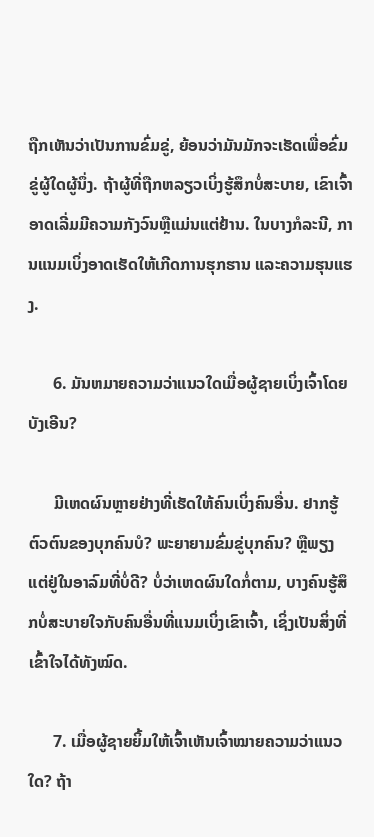ຖືກເຫັນວ່າເປັນການຂົ່ມຂູ່, ຍ້ອນວ່າມັນມັກຈະເຮັດເພື່ອຂົ່ມຂູ່ຜູ້ໃດຜູ້ນຶ່ງ. ຖ້າຜູ້ທີ່ຖືກຫລຽວເບິ່ງຮູ້ສຶກບໍ່ສະບາຍ, ເຂົາເຈົ້າອາດເລີ່ມມີຄວາມກັງວົນຫຼືແມ່ນແຕ່ຢ້ານ. ໃນບາງກໍລະນີ, ການແນມເບິ່ງອາດເຮັດໃຫ້ເກີດການຮຸກຮານ ແລະຄວາມຮຸນແຮງ.

      6. ມັນຫມາຍຄວາມວ່າແນວໃດເມື່ອຜູ້ຊາຍເບິ່ງເຈົ້າໂດຍບັງເອີນ?

      ມີເຫດຜົນຫຼາຍຢ່າງທີ່ເຮັດໃຫ້ຄົນເບິ່ງຄົນອື່ນ. ຢາກຮູ້ຕົວຕົນຂອງບຸກຄົນບໍ? ພະຍາຍາມຂົ່ມຂູ່ບຸກຄົນ? ຫຼືພຽງແຕ່ຢູ່ໃນອາລົມທີ່ບໍ່ດີ? ບໍ່ວ່າເຫດຜົນໃດກໍ່ຕາມ, ບາງຄົນຮູ້ສຶກບໍ່ສະບາຍໃຈກັບຄົນອື່ນທີ່ແນມເບິ່ງເຂົາເຈົ້າ, ເຊິ່ງເປັນສິ່ງທີ່ເຂົ້າໃຈໄດ້ທັງໝົດ.

      7. ເມື່ອຜູ້ຊາຍຍິ້ມໃຫ້ເຈົ້າເຫັນເຈົ້າໝາຍຄວາມວ່າແນວໃດ? ຖ້າ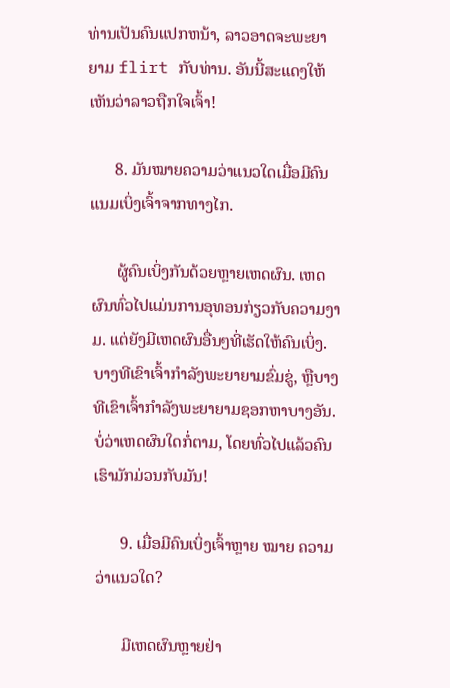ທ່ານເປັນຄົນແປກຫນ້າ, ລາວອາດຈະພະຍາຍາມ flirt ກັບທ່ານ. ອັນນີ້ສະແດງໃຫ້ເຫັນວ່າລາວຖືກໃຈເຈົ້າ!

      8. ມັນໝາຍຄວາມວ່າແນວໃດເມື່ອມີຄົນແນມເບິ່ງເຈົ້າຈາກທາງໄກ.

      ຜູ້ຄົນເບິ່ງກັນດ້ວຍຫຼາຍເຫດຜົນ. ເຫດຜົນທົ່ວໄປແມ່ນການອຸທອນກ່ຽວກັບຄວາມງາມ. ແຕ່ຍັງມີເຫດຜົນອື່ນໆທີ່ເຮັດໃຫ້ຄົນເບິ່ງ. ບາງທີເຂົາເຈົ້າກຳລັງພະຍາຍາມຂົ່ມຂູ່, ຫຼືບາງທີເຂົາເຈົ້າກຳລັງພະຍາຍາມຊອກຫາບາງອັນ. ບໍ່ວ່າເຫດຜົນໃດກໍ່ຕາມ, ໂດຍທົ່ວໄປແລ້ວຄົນເຮົາມັກມ່ວນກັບມັນ!

      9. ເມື່ອມີຄົນເບິ່ງເຈົ້າຫຼາຍ ໝາຍ ຄວາມວ່າແນວໃດ?

      ມີເຫດຜົນຫຼາຍຢ່າ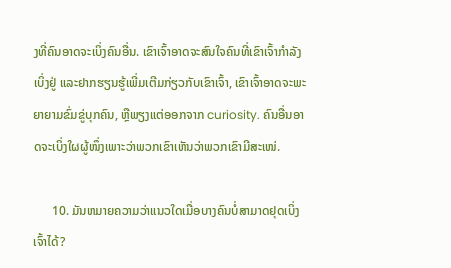ງທີ່ຄົນອາດຈະເບິ່ງຄົນອື່ນ. ເຂົາເຈົ້າອາດຈະສົນໃຈຄົນທີ່ເຂົາເຈົ້າກຳລັງເບິ່ງຢູ່ ແລະຢາກຮຽນຮູ້ເພີ່ມເຕີມກ່ຽວກັບເຂົາເຈົ້າ, ເຂົາເຈົ້າອາດຈະພະຍາຍາມຂົ່ມຂູ່ບຸກຄົນ, ຫຼືພຽງແຕ່ອອກຈາກ curiosity. ຄົນອື່ນອາດຈະເບິ່ງໃຜຜູ້ໜຶ່ງເພາະວ່າພວກເຂົາເຫັນວ່າພວກເຂົາມີສະເໜ່.

      10. ມັນຫມາຍຄວາມວ່າແນວໃດເມື່ອບາງຄົນບໍ່ສາມາດຢຸດເບິ່ງເຈົ້າໄດ້?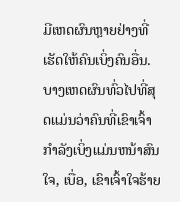ມີເຫດຜົນຫຼາຍຢ່າງທີ່ເຮັດໃຫ້ຄົນເບິ່ງຄົນອື່ນ. ບາງເຫດຜົນທົ່ວໄປທີ່ສຸດແມ່ນວ່າຄົນທີ່ເຂົາເຈົ້າກໍາລັງເບິ່ງແມ່ນຫນ້າສົນໃຈ, ເບື່ອ, ເຂົາເຈົ້າໃຈຮ້າຍ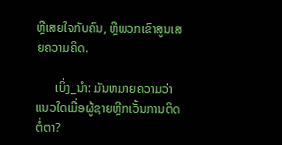ຫຼືເສຍໃຈກັບຄົນ, ຫຼືພວກເຂົາສູນເສຍຄວາມຄິດ.

      ເບິ່ງ_ນຳ: ມັນຫມາຍຄວາມວ່າແນວໃດເມື່ອຜູ້ຊາຍຫຼີກເວັ້ນການຕິດຕໍ່ຕາ?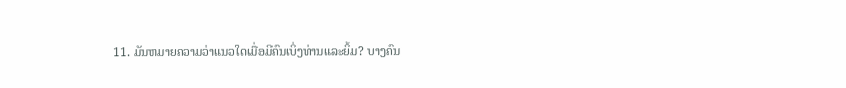11. ມັນຫມາຍຄວາມວ່າແນວໃດເມື່ອມີຄົນເບິ່ງທ່ານແລະຍິ້ມ? ບາງຄົນ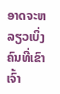ອາດຈະຫລຽວເບິ່ງຄົນທີ່ເຂົາເຈົ້າ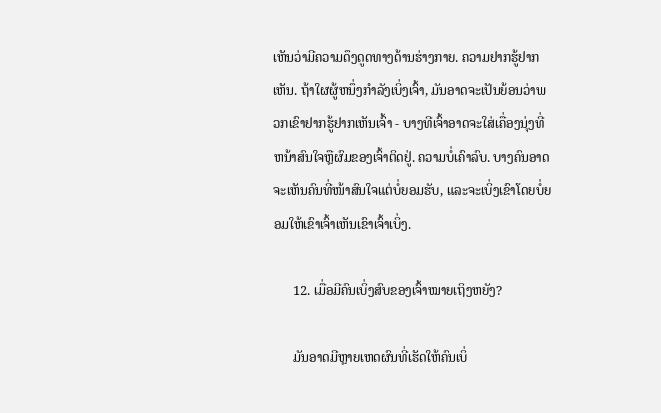ເຫັນວ່າມີຄວາມດຶງດູດທາງດ້ານຮ່າງກາຍ. ຄວາມຢາກຮູ້ຢາກເຫັນ. ຖ້າໃຜຜູ້ຫນຶ່ງກໍາລັງເບິ່ງເຈົ້າ, ມັນອາດຈະເປັນຍ້ອນວ່າພວກເຂົາຢາກຮູ້ຢາກເຫັນເຈົ້າ - ບາງທີເຈົ້າອາດຈະໃສ່ເຄື່ອງນຸ່ງທີ່ຫນ້າສົນໃຈຫຼືຜົມຂອງເຈົ້າຕິດຢູ່. ຄວາມບໍ່ເຄົາລົບ. ບາງຄົນອາດຈະເຫັນຄົນທີ່ໜ້າສົນໃຈແຕ່ບໍ່ຍອມຮັບ, ແລະຈະເບິ່ງເຂົາໂດຍບໍ່ຍອມໃຫ້ເຂົາເຈົ້າເຫັນເຂົາເຈົ້າເບິ່ງ.

      12. ເມື່ອມີຄົນເບິ່ງສົບຂອງເຈົ້າໝາຍເຖິງຫຍັງ?

      ມັນອາດມີຫຼາຍເຫດຜົນທີ່ເຮັດໃຫ້ຄົນເບິ່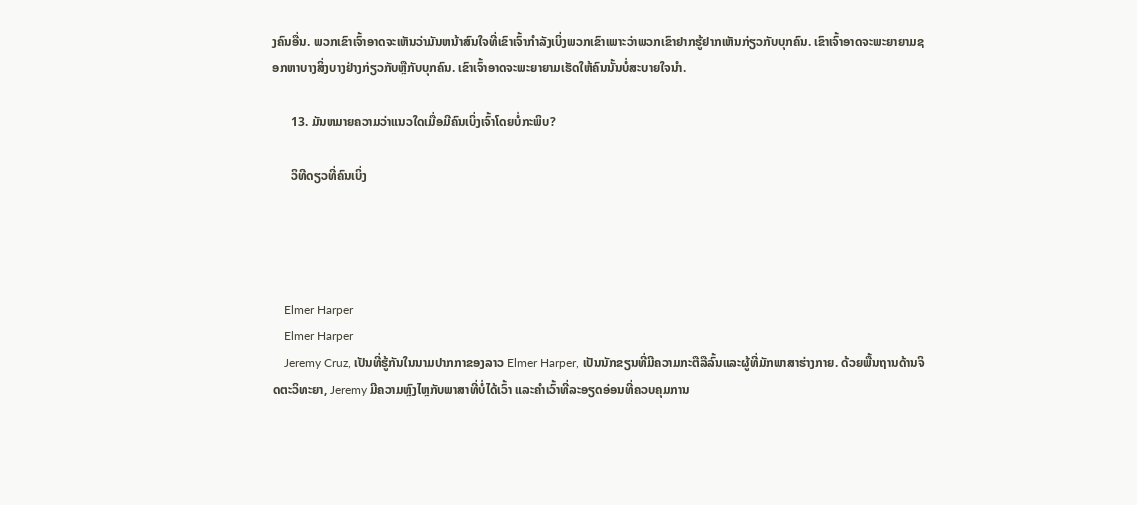ງຄົນອື່ນ. ພວກເຂົາເຈົ້າອາດຈະເຫັນວ່າມັນຫນ້າສົນໃຈທີ່ເຂົາເຈົ້າກໍາລັງເບິ່ງພວກເຂົາເພາະວ່າພວກເຂົາຢາກຮູ້ຢາກເຫັນກ່ຽວກັບບຸກຄົນ. ເຂົາເຈົ້າອາດຈະພະຍາຍາມຊອກຫາບາງສິ່ງບາງຢ່າງກ່ຽວກັບຫຼືກັບບຸກຄົນ. ເຂົາເຈົ້າອາດຈະພະຍາຍາມເຮັດໃຫ້ຄົນນັ້ນບໍ່ສະບາຍໃຈນຳ.

      13. ມັນຫມາຍຄວາມວ່າແນວໃດເມື່ອມີຄົນເບິ່ງເຈົ້າໂດຍບໍ່ກະພິບ?

      ວິທີດຽວທີ່ຄົນເບິ່ງ




    Elmer Harper
    Elmer Harper
    Jeremy Cruz, ເປັນທີ່ຮູ້ກັນໃນນາມປາກກາຂອງລາວ Elmer Harper, ເປັນນັກຂຽນທີ່ມີຄວາມກະຕືລືລົ້ນແລະຜູ້ທີ່ມັກພາສາຮ່າງກາຍ. ດ້ວຍພື້ນຖານດ້ານຈິດຕະວິທະຍາ, Jeremy ມີຄວາມຫຼົງໄຫຼກັບພາສາທີ່ບໍ່ໄດ້ເວົ້າ ແລະຄຳເວົ້າທີ່ລະອຽດອ່ອນທີ່ຄວບຄຸມການ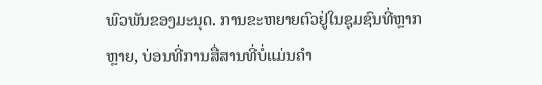ພົວພັນຂອງມະນຸດ. ການຂະຫຍາຍຕົວຢູ່ໃນຊຸມຊົນທີ່ຫຼາກຫຼາຍ, ບ່ອນທີ່ການສື່ສານທີ່ບໍ່ແມ່ນຄໍາ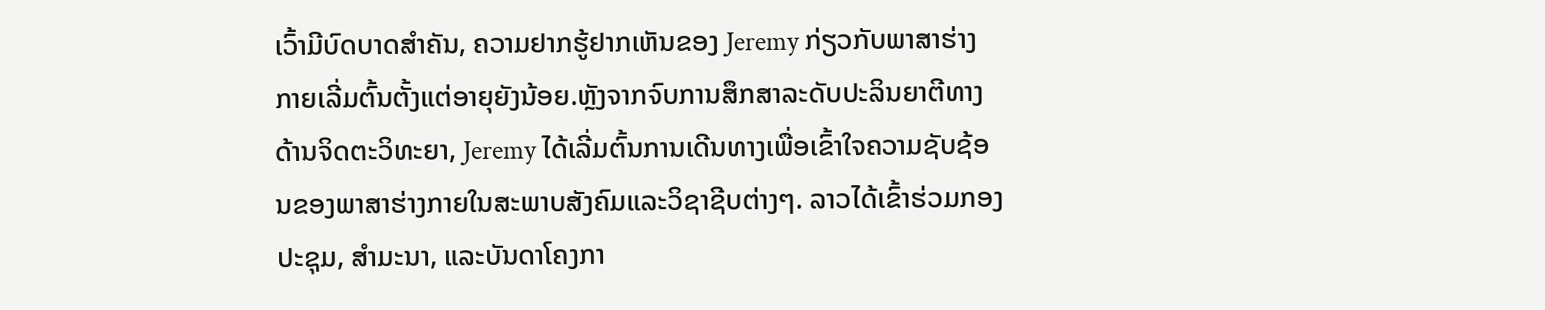ເວົ້າມີບົດບາດສໍາຄັນ, ຄວາມຢາກຮູ້ຢາກເຫັນຂອງ Jeremy ກ່ຽວກັບພາສາຮ່າງກາຍເລີ່ມຕົ້ນຕັ້ງແຕ່ອາຍຸຍັງນ້ອຍ.ຫຼັງຈາກຈົບການສຶກສາລະດັບປະລິນຍາຕີທາງດ້ານຈິດຕະວິທະຍາ, Jeremy ໄດ້ເລີ່ມຕົ້ນການເດີນທາງເພື່ອເຂົ້າໃຈຄວາມຊັບຊ້ອນຂອງພາສາຮ່າງກາຍໃນສະພາບສັງຄົມແລະວິຊາຊີບຕ່າງໆ. ລາວໄດ້ເຂົ້າຮ່ວມກອງປະຊຸມ, ສຳມະນາ, ແລະບັນດາໂຄງກາ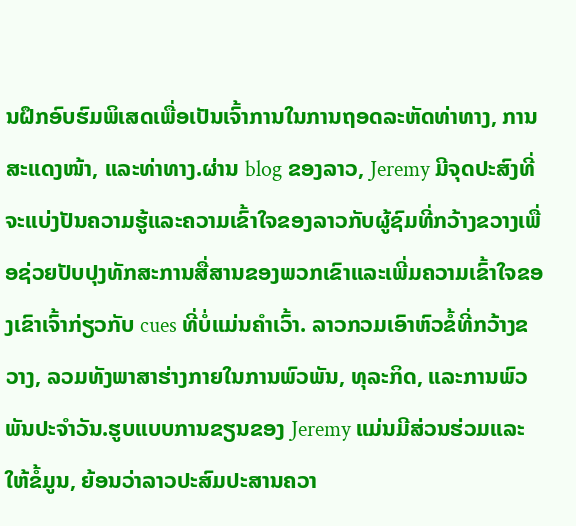ນຝຶກອົບຮົມພິເສດເພື່ອເປັນເຈົ້າການໃນການຖອດລະຫັດທ່າທາງ, ການສະແດງໜ້າ, ແລະທ່າທາງ.ຜ່ານ blog ຂອງລາວ, Jeremy ມີຈຸດປະສົງທີ່ຈະແບ່ງປັນຄວາມຮູ້ແລະຄວາມເຂົ້າໃຈຂອງລາວກັບຜູ້ຊົມທີ່ກວ້າງຂວາງເພື່ອຊ່ວຍປັບປຸງທັກສະການສື່ສານຂອງພວກເຂົາແລະເພີ່ມຄວາມເຂົ້າໃຈຂອງເຂົາເຈົ້າກ່ຽວກັບ cues ທີ່ບໍ່ແມ່ນຄໍາເວົ້າ. ລາວກວມເອົາຫົວຂໍ້ທີ່ກວ້າງຂວາງ, ລວມທັງພາສາຮ່າງກາຍໃນການພົວພັນ, ທຸລະກິດ, ແລະການພົວພັນປະຈໍາວັນ.ຮູບແບບການຂຽນຂອງ Jeremy ແມ່ນມີສ່ວນຮ່ວມແລະໃຫ້ຂໍ້ມູນ, ຍ້ອນວ່າລາວປະສົມປະສານຄວາ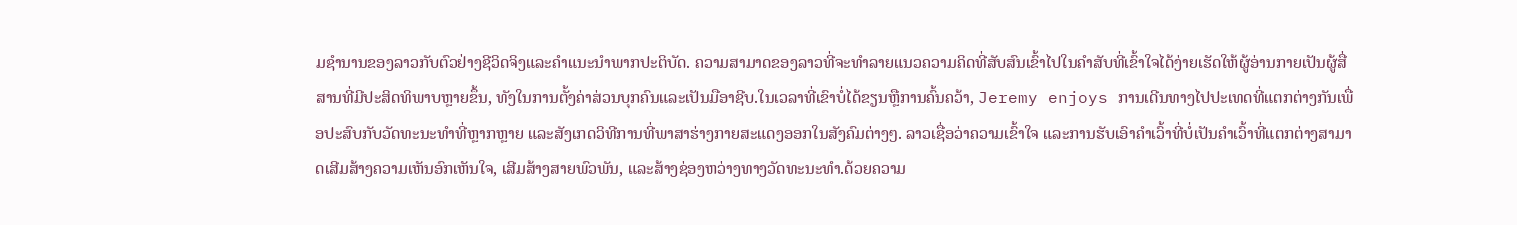ມຊໍານານຂອງລາວກັບຕົວຢ່າງຊີວິດຈິງແລະຄໍາແນະນໍາພາກປະຕິບັດ. ຄວາມສາມາດຂອງລາວທີ່ຈະທໍາລາຍແນວຄວາມຄິດທີ່ສັບສົນເຂົ້າໄປໃນຄໍາສັບທີ່ເຂົ້າໃຈໄດ້ງ່າຍເຮັດໃຫ້ຜູ້ອ່ານກາຍເປັນຜູ້ສື່ສານທີ່ມີປະສິດທິພາບຫຼາຍຂຶ້ນ, ທັງໃນການຕັ້ງຄ່າສ່ວນບຸກຄົນແລະເປັນມືອາຊີບ.ໃນເວລາທີ່ເຂົາບໍ່ໄດ້ຂຽນຫຼືການຄົ້ນຄວ້າ, Jeremy enjoys ການເດີນທາງໄປປະເທດທີ່ແຕກຕ່າງກັນເພື່ອປະສົບກັບວັດທະນະທໍາທີ່ຫຼາກຫຼາຍ ແລະສັງເກດວິທີການທີ່ພາສາຮ່າງກາຍສະແດງອອກໃນສັງຄົມຕ່າງໆ. ລາວເຊື່ອວ່າຄວາມເຂົ້າໃຈ ແລະການຮັບເອົາຄຳເວົ້າທີ່ບໍ່ເປັນຄຳເວົ້າທີ່ແຕກຕ່າງສາມາດເສີມສ້າງຄວາມເຫັນອົກເຫັນໃຈ, ເສີມສ້າງສາຍພົວພັນ, ແລະສ້າງຊ່ອງຫວ່າງທາງວັດທະນະທໍາ.ດ້ວຍຄວາມ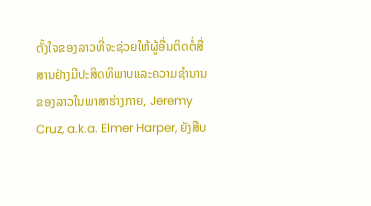ຕັ້ງໃຈຂອງລາວທີ່ຈະຊ່ວຍໃຫ້ຜູ້ອື່ນຕິດຕໍ່ສື່ສານຢ່າງມີປະສິດທິພາບແລະຄວາມຊໍານານຂອງລາວໃນພາສາຮ່າງກາຍ, Jeremy Cruz, a.k.a. Elmer Harper, ຍັງສືບ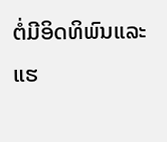ຕໍ່ມີອິດທິພົນແລະແຮ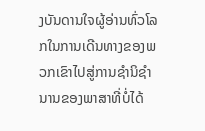ງບັນດານໃຈຜູ້ອ່ານທົ່ວໂລກໃນການເດີນທາງຂອງພວກເຂົາໄປສູ່ການຊໍານິຊໍານານຂອງພາສາທີ່ບໍ່ໄດ້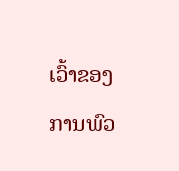ເວົ້າຂອງການພົວ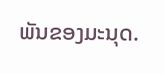ພັນຂອງມະນຸດ.